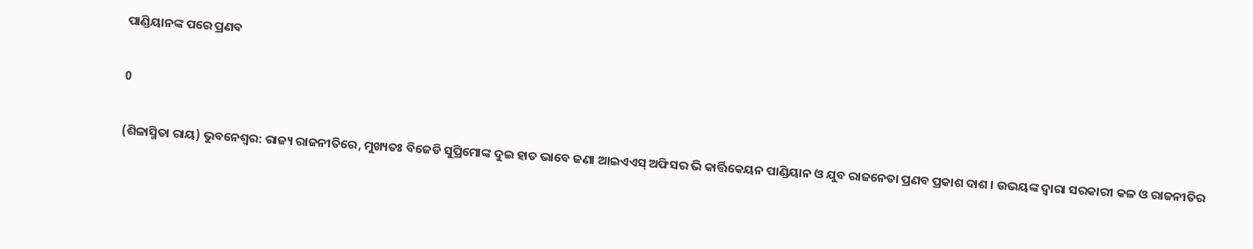ପାଣ୍ଡିୟାନଙ୍କ ପରେ ପ୍ରଣବ

0

(ଶିଳାସ୍ମିତା ରାୟ) ଭୁବନେଶ୍ୱର: ରାଜ୍ୟ ରାଜନୀତିରେ, ମୁଖ୍ୟତଃ ବିଜେଡି ସୁପ୍ରିମୋଙ୍କ ଦୁଇ ହାତ ଭାବେ ଜଣା ଆଇଏଏସ୍ ଅଫିସର ଭି କାର୍ତ୍ତିକେୟନ ପାଣ୍ଡିୟାନ ଓ ଯୁବ ରାଜନେତା ପ୍ରଣବ ପ୍ରକାଶ ଦାଶ । ଉଭୟଙ୍କ ଦ୍ୱାରା ସରକାରୀ କଳ ଓ ରାଜନୀତିର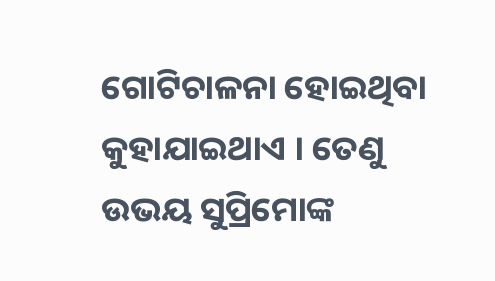ଗୋଟିଚାଳନା ହୋଇଥିବା କୁହାଯାଇଥାଏ । ତେଣୁ ଉଭୟ ସୁପ୍ରିମୋଙ୍କ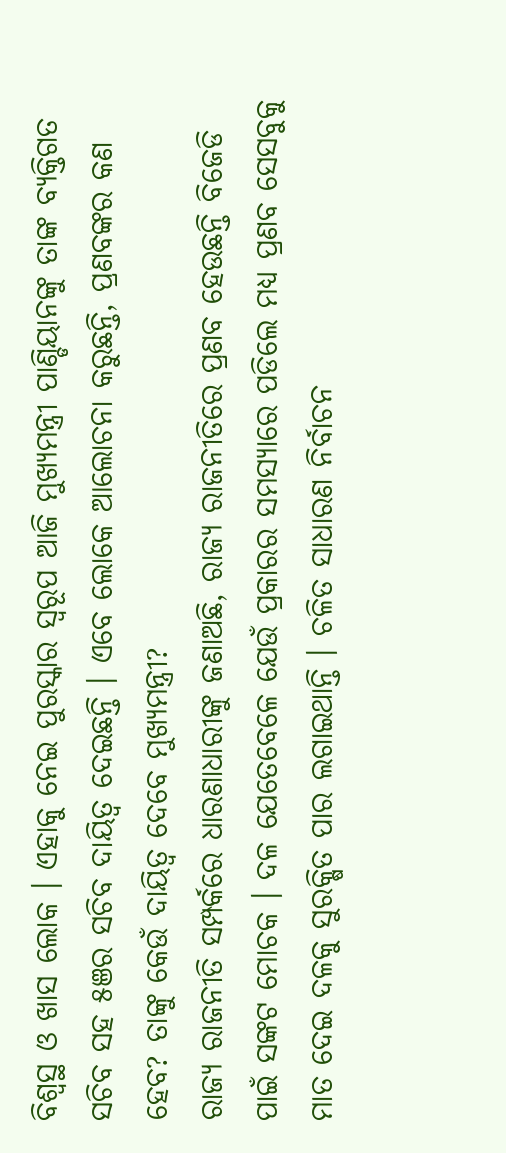ବିଶ୍ୱସ୍ଥ ଓ ଖାସ ଲୋକ । ଏହାକୁ ନେଇ ପୁରସ୍କାର ସ୍ୱରୂପ ଆଜି ମୁଖ୍ୟମନ୍ତ୍ରୀ ପାଣ୍ଡିୟାନଙ୍କୁ ତାଙ୍କ ବ୍ୟକ୍ତିଗତ ସଚିବ ସହ ୫ଞର ସଚିବ ଦାୟିତ୍ୱ ଦେଇଛନ୍ତି । ଏବେ ଲୋକେ ଆଲୋଚନା କରୁଛନ୍ତି, ପ୍ରଣବଙ୍କର କଣ ହେବ? ତାଙ୍କୁ କେଉଁ ଦାୟିତ୍ୱ ଦେବେ ମୁଖ୍ୟମନ୍ତ୍ରୀ?
ରାଜ୍ୟ ରାଜନୀତି ସମ୍ପର୍କରେ ଧାରଣାଧାରୀଙ୍କୁ ଜଣାଅଛି, ରାଜ୍ୟ ରାଜନୀତିରେ ପ୍ରଣବ ହେଉଛନ୍ତି ବିଜେଡି ପାଇଁ ସଙ୍କଟ ମୋଚକ । ଦଳ ଯେତେବେଳେ ଯେଉଁ ପ୍ରକାରର ସମସ୍ୟାରେ ପଡିଲେ ମଧ୍ୟ ପ୍ରଣବ ସେସବୁକୁ ମାତ ଦେଇ ଦଳକୁ ସୁରକ୍ଷିତ ପାର ଲଗାଇଥାନ୍ତି । ଚଳିତ ସାଧାରଣ ନିର୍ବାଚନ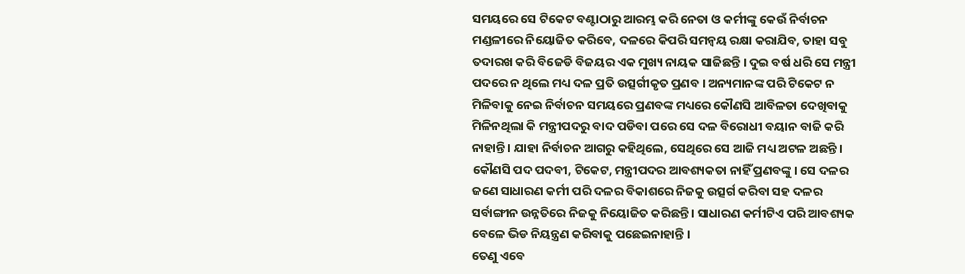ସମୟରେ ସେ ଟିକେଟ ବଣ୍ଟାଠାରୁ ଆରମ୍ଭ କରି ନେତା ଓ କର୍ମୀଙ୍କୁ କେଉଁ ନିର୍ବାଚନ ମଣ୍ଡଳୀରେ ନିୟୋଜିତ କରିବେ, ଦଳରେ କିପରି ସମନ୍ୱୟ ରକ୍ଷା କରାଯିବ, ତାହା ସବୁ ତଦାରଖ କରି ବିଜେଡି ବିଜୟର ଏକ ମୁଖ୍ୟ ନାୟକ ସାଜିଛନ୍ତି । ଦୁଇ ବର୍ଷ ଧରି ସେ ମନ୍ତ୍ରୀ ପଦରେ ନ ଥିଲେ ମଧ୍ୟ ଦଳ ପ୍ରତି ଉତ୍ସର୍ଗୀକୃତ ପ୍ରଣବ । ଅନ୍ୟମାନଙ୍କ ପରି ଟିକେଟ ନ ମିଳିବାକୁ ନେଇ ନିର୍ବାଚନ ସମୟରେ ପ୍ରଣବଙ୍କ ମଧ୍ୟରେ କୌଣସି ଆବିଳତା ଦେଖିବାକୁ ମିଳିନଥିଲା କି ମନ୍ତ୍ରୀପଦରୁ ବାଦ ପଡିବା ପରେ ସେ ଦଳ ବିରୋଧୀ ବୟାନ ବାଜି କରି ନାହାନ୍ତି । ଯାହା ନିର୍ବାଚନ ଆଗରୁ କହିଥିଲେ, ସେଥିରେ ସେ ଆଜି ମଧ୍ୟ ଅଟଳ ଅଛନ୍ତି । କୌଣସି ପଦ ପଦବୀ, ଟିକେଟ, ମନ୍ତ୍ରୀପଦର ଆବଶ୍ୟକତା ନାହିଁ ପ୍ରଣବଙ୍କୁ । ସେ ଦଳର ଜଣେ ସାଧାରଣ କର୍ମୀ ପରି ଦଳର ବିକାଶରେ ନିଜକୁ ଉତ୍ସର୍ଗ କରିବା ସହ ଦଳର ସର୍ବାଙ୍ଗୀନ ଉନ୍ନତିରେ ନିଜକୁ ନିୟୋଜିତ କରିଛନ୍ତି । ସାଧାରଣ କର୍ମୀଟିଏ ପରି ଆବଶ୍ୟକ ବେଳେ ଭିଡ ନିୟନ୍ତ୍ରଣ କରିବାକୁ ପଛେଇନାହାନ୍ତି ।
ତେଣୁ ଏବେ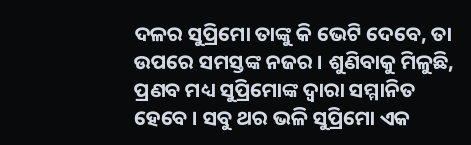ଦଳର ସୁପ୍ରିମୋ ତାଙ୍କୁ କି ଭେଟି ଦେବେ, ତା ଉପରେ ସମସ୍ତଙ୍କ ନଜର । ଶୁଣିବାକୁ ମିଳୁଛି, ପ୍ରଣବ ମଧ୍ୟ ସୁପ୍ରିମୋଙ୍କ ଦ୍ୱାରା ସମ୍ମାନିତ ହେବେ । ସବୁ ଥର ଭଳି ସୁପ୍ରିମୋ ଏକ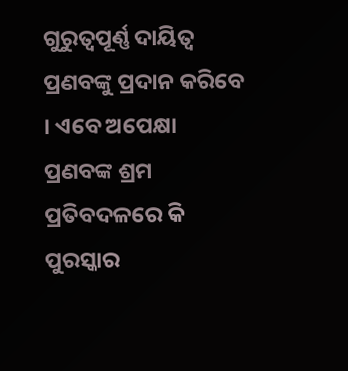ଗୁରୁତ୍ୱପୂର୍ଣ୍ଣ ଦାୟିତ୍ୱ ପ୍ରଣବଙ୍କୁ ପ୍ରଦାନ କରିବେ । ଏବେ ଅପେକ୍ଷା ପ୍ରଣବଙ୍କ ଶ୍ରମ ପ୍ରତିବଦଳରେ କି ପୁରସ୍କାର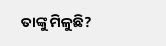ତାଙ୍କୁ ମିଳୁଛି?